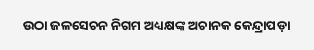ଉଠା ଜଳସେଚନ ନିଗମ ଅଧ୍ୟକ୍ଷଙ୍କ ଅଚାନକ କେନ୍ଦ୍ରାପଡ଼ା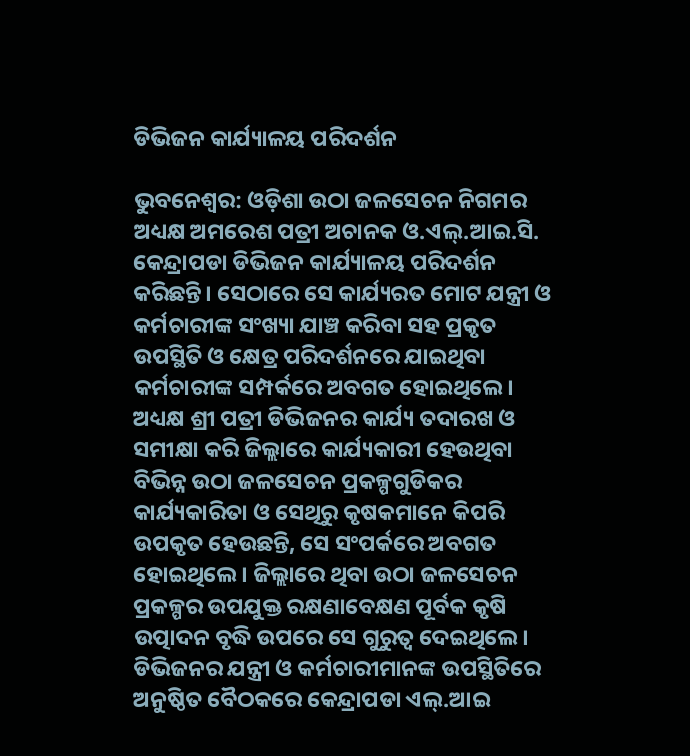ଡିଭିଜନ କାର୍ଯ୍ୟାଳୟ ପରିଦର୍ଶନ

ଭୁବନେଶ୍ୱର: ଓଡ଼ିଶା ଉଠା ଜଳସେଚନ ନିଗମର ଅଧ୍ୟକ୍ଷ ଅମରେଶ ପତ୍ରୀ ଅଚାନକ ଓ.ଏଲ୍.ଆଇ.ସି. କେନ୍ଦ୍ରାପଡା ଡିଭିଜନ କାର୍ଯ୍ୟାଳୟ ପରିଦର୍ଶନ କରିଛନ୍ତି। ସେଠାରେ ସେ କାର୍ଯ୍ୟରତ ମୋଟ ଯନ୍ତ୍ରୀ ଓ କର୍ମଚାରୀଙ୍କ ସଂଖ୍ୟା ଯାଞ୍ଚ କରିବା ସହ ପ୍ରକୃତ ଉପସ୍ଥିତି ଓ କ୍ଷେତ୍ର ପରିଦର୍ଶନରେ ଯାଇଥିବା କର୍ମଚାରୀଙ୍କ ସମ୍ପର୍କରେ ଅବଗତ ହୋଇଥିଲେ। ଅଧ୍ୟକ୍ଷ ଶ୍ରୀ ପତ୍ରୀ ଡିଭିଜନର କାର୍ଯ୍ୟ ତଦାରଖ ଓ ସମୀକ୍ଷା କରି ଜିଲ୍ଲାରେ କାର୍ଯ୍ୟକାରୀ ହେଉଥିବା ବିଭିନ୍ନ ଉଠା ଜଳସେଚନ ପ୍ରକଳ୍ପଗୁଡିକର କାର୍ଯ୍ୟକାରିତା ଓ ସେଥିରୁ କୃଷକମାନେ କିପରି ଉପକୃତ ହେଉଛନ୍ତି, ସେ ସଂପର୍କରେ ଅବଗତ ହୋଇଥିଲେ। ଜିଲ୍ଲାରେ ଥିବା ଉଠା ଜଳସେଚନ ପ୍ରକଳ୍ପର ଉପଯୁକ୍ତ ରକ୍ଷଣାବେକ୍ଷଣ ପୂର୍ବକ କୃଷି ଉତ୍ପାଦନ ବୃଦ୍ଧି ଉପରେ ସେ ଗୁରୁତ୍ୱ ଦେଇଥିଲେ। ଡିଭିଜନର ଯନ୍ତ୍ରୀ ଓ କର୍ମଚାରୀମାନଙ୍କ ଉପସ୍ଥିତିରେ ଅନୁଷ୍ଠିତ ବୈଠକରେ କେନ୍ଦ୍ରାପଡା ଏଲ୍.ଆଇ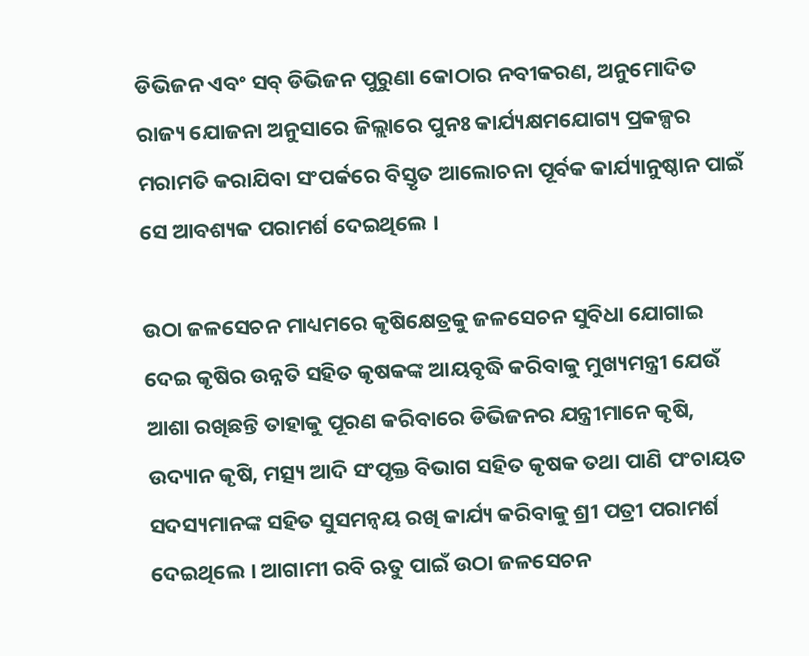ଡିଭିଜନ ଏବଂ ସବ୍ ଡିଭିଜନ ପୁରୁଣା କୋଠାର ନବୀକରଣ, ଅନୁମୋଦିତ ରାଜ୍ୟ ଯୋଜନା ଅନୁସାରେ ଜିଲ୍ଲାରେ ପୁନଃ କାର୍ଯ୍ୟକ୍ଷମଯୋଗ୍ୟ ପ୍ରକଳ୍ପର ମରାମତି କରାଯିବା ସଂପର୍କରେ ବିସ୍ତୃତ ଆଲୋଚନା ପୂର୍ବକ କାର୍ଯ୍ୟାନୁଷ୍ଠାନ ପାଇଁ ସେ ଆବଶ୍ୟକ ପରାମର୍ଶ ଦେଇଥିଲେ ।

ଉଠା ଜଳସେଚନ ମାଧ୍ୟମରେ କୃଷିକ୍ଷେତ୍ରକୁ ଜଳସେଚନ ସୁବିଧା ଯୋଗାଇ ଦେଇ କୃଷିର ଉନ୍ନତି ସହିତ କୃଷକଙ୍କ ଆୟବୃଦ୍ଧି କରିବାକୁ ମୁଖ୍ୟମନ୍ତ୍ରୀ ଯେଉଁ ଆଶା ରଖିଛନ୍ତି ତାହାକୁ ପୂରଣ କରିବାରେ ଡିଭିଜନର ଯନ୍ତ୍ରୀମାନେ କୃଷି, ଉଦ୍ୟାନ କୃଷି, ମତ୍ସ୍ୟ ଆଦି ସଂପୃକ୍ତ ବିଭାଗ ସହିତ କୃଷକ ତଥା ପାଣି ପଂଚାୟତ ସଦସ୍ୟମାନଙ୍କ ସହିତ ସୁସମନ୍ୱୟ ରଖି କାର୍ଯ୍ୟ କରିବାକୁ ଶ୍ରୀ ପତ୍ରୀ ପରାମର୍ଶ ଦେଇଥିଲେ । ଆଗାମୀ ରବି ଋତୁ ପାଇଁ ଉଠା ଜଳସେଚନ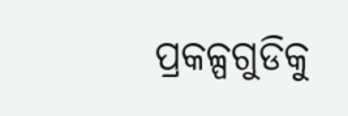ପ୍ରକଳ୍ପଗୁଡିକୁ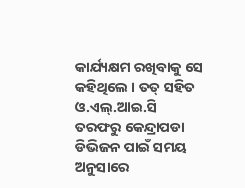କାର୍ଯ୍ୟକ୍ଷମ ରଖିବାକୁ ସେ କହିଥିଲେ । ତତ୍ ସହିତ ଓ.ଏଲ୍.ଆଇ.ସି ତରଫରୁ କେନ୍ଦ୍ରାପଡା ଡିଭିଜନ ପାଇଁ ସମୟ ଅନୁସାରେ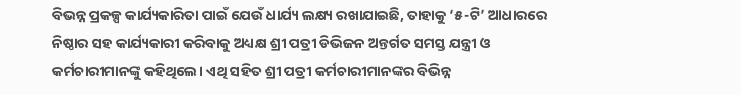ବିଭନ୍ନ ପ୍ରକଳ୍ପ କାର୍ଯ୍ୟକାରିତା ପାଇଁ ଯେଉଁ ଧାର୍ଯ୍ୟ ଲକ୍ଷ୍ୟ ରଖାଯାଇଛି, ତାହାକୁ ‘୫-ଟି’ ଆଧାରରେ ନିଷ୍ଠାର ସହ କାର୍ଯ୍ୟକାରୀ କରିବାକୁ ଅଧ୍ୟକ୍ଷ ଶ୍ରୀ ପତ୍ରୀ ଡିଭିଜନ ଅନ୍ତର୍ଗତ ସମସ୍ତ ଯନ୍ତ୍ରୀ ଓ କର୍ମଚାରୀମାନଙ୍କୁ କହିଥିଲେ। ଏଥି ସହିତ ଶ୍ରୀ ପତ୍ରୀ କର୍ମଚାରୀମାନଙ୍କର ବିଭିନ୍ନ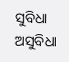ସୁବିଧା ଅସୁବିଧା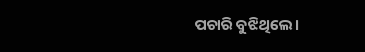ପଚାରି ବୁଝିଥିଲେ।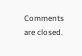Comments are closed.